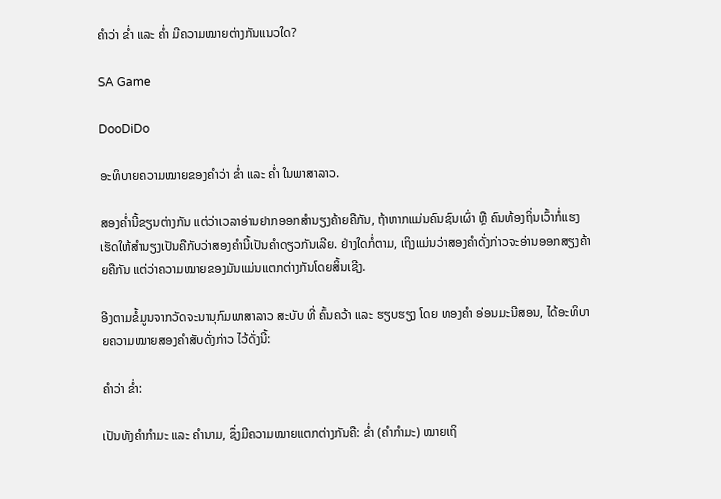ຄຳວ່າ ຂໍ່າ ແລະ ຄໍ່າ ມີຄວາມໝາຍຕ່າງກັນແນວໃດ?

SA Game

DooDiDo

ອະທິບາຍຄວາມໝາຍຂອງຄຳວ່າ ຂໍ່າ ແລະ ຄໍ່າ ໃນພາສາລາວ.

ສອງຄໍ່ານີ້ຂຽນຕ່າງກັນ ແຕ່ວ່າເວລາອ່ານຢາກອອກສໍານຽງຄ້າຍຄືກັນ, ຖ້າຫາກແມ່ນຄົນຊົນເຜົ່າ ຫຼື ຄົນທ້ອງຖິ່ນເວົ້າກໍ່ແຮງເຮັດໃຫ້ສໍານຽງເປັນຄືກັບວ່າສອງຄໍານີ້ເປັນຄໍາດຽວກັນເລີຍ. ຢ່າງໃດກໍ່ຕາມ, ເຖິງແມ່ນວ່າສອງຄໍາດັ່ງກ່າວຈະອ່ານອອກສຽງຄ້າຍຄືກັນ ແຕ່ວ່າຄວາມໝາຍຂອງມັນແມ່ນແຕກຕ່າງກັນໂດຍສິ້ນເຊີງ.

ອີງຕາມຂໍ້ມູນຈາກວັດຈະນານຸກົມພາສາລາວ ສະບັບ ທີ່ ຄົ້ນຄວ້າ ແລະ ຮຽບຮຽງ ໂດຍ ທອງຄຳ ອ່ອນມະນີສອນ, ໄດ້ອະທິບາຍຄວາມໝາຍສອງຄໍາສັບດັ່ງກ່າວ ໄວ້ດັ່ງນີ້:

ຄຳວ່າ ຂ່ຳ:

ເປັນທັງຄໍາກໍາມະ ແລະ ຄໍານາມ, ຊຶ່ງມີຄວາມໝາຍແຕກຕ່າງກັນຄື: ຂໍ່າ (ຄໍາກໍາມະ) ໝາຍເຖິ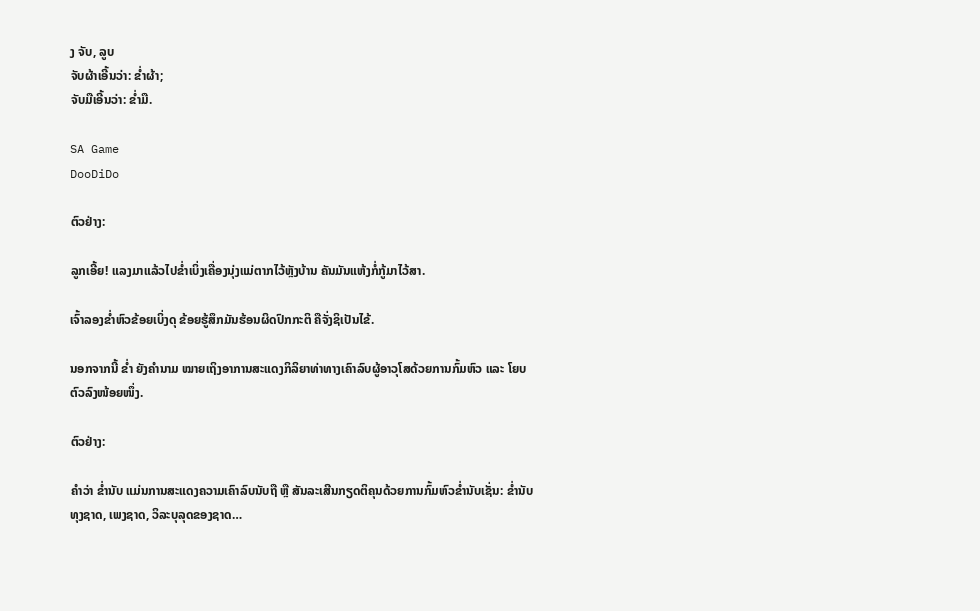ງ ຈັບ, ລູບ
ຈັບຜ້າເອີ້ນວ່າ: ຂ່ຳຜ້າ;
ຈັບມືເອີ້ນວ່າ: ຂໍ່າມື.

SA Game
DooDiDo

ຕົວຢ່າງ:

ລູກເອີ້ຍ! ແລງມາແລ້ວໄປຂໍ່າເບິ່ງເຄື່ອງນຸ່ງແມ່ຕາກໄວ້ຫຼັງບ້ານ ຄັນມັນແຫ້ງກໍ່ກູ້ມາໄວ້ສາ.

ເຈົ້າລອງຂໍ່າຫົວຂ້ອຍເບິ່ງດຸ ຂ້ອຍຮູ້ສຶກມັນຮ້ອນຜິດປົກກະຕິ ຄືຈັ່ງຊິເປັນໄຂ້.

ນອກຈາກນີ້ ຂໍ່າ ຍັງຄໍານາມ ໝາຍເຖິງອາການສະແດງກິລິຍາທ່າທາງເຄົາລົບຜູ້ອາວຸໂສດ້ວຍການກົ້ມຫົວ ແລະ ໂຍບຕົວລົງໜ້ອຍໜຶ່ງ.

ຕົວຢ່າງ:

ຄໍາວ່າ ຂ່ຳນັບ ແມ່ນການສະແດງຄວາມເຄົາລົບນັບຖື ຫຼື ສັນລະເສີນກຽດຕິຄຸນດ້ວຍການກົ້ມຫົວຂ່ຳນັບເຊັ່ນ: ຂ່ຳນັບທຸງຊາດ, ເພງຊາດ, ວິລະບຸລຸດຂອງຊາດ…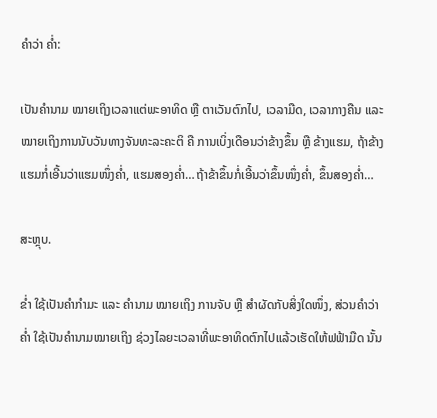ຄຳວ່າ ຄ່ຳ:

ເປັນຄໍານາມ ໝາຍເຖິງເວລາແຕ່ພະອາທິດ ຫຼື ຕາເວັນຕົກໄປ, ເວລາມືດ, ເວລາກາງຄືນ ແລະ ໝາຍເຖິງການນັບວັນທາງຈັນທະລະຄະຕິ ຄື ການເບິ່ງເດືອນວ່າຂ້າງຂຶ້ນ ຫຼື ຂ້າງແຮມ, ຖ້າຂ້າງແຮມກໍ່ເອີ້ນວ່າແຮມໜຶ່ງຄ່ຳ, ແຮມສອງຄ່ຳ…ຖ້າຂ້າຂຶ້ນກໍ່ເອີ້ນວ່າຂຶ້ນໜຶ່ງຄໍ່າ, ຂຶ້ນສອງຄໍ່າ…

ສະຫຼຸບ.

ຂໍ່າ ໃຊ້ເປັນຄໍາກໍາມະ ແລະ ຄໍານາມ ໝາຍເຖິງ ການຈັບ ຫຼື ສໍາຜັດກັບສິ່ງໃດໜຶ່ງ, ສ່ວນຄໍາວ່າ ຄໍ່າ ໃຊ້ເປັນຄໍານາມໝາຍເຖິງ ຊ່ວງໄລຍະເວລາທີ່ພະອາທິດຕົກໄປແລ້ວເຮັດໃຫ້ຟຟ້າມືດ ນັ້ນ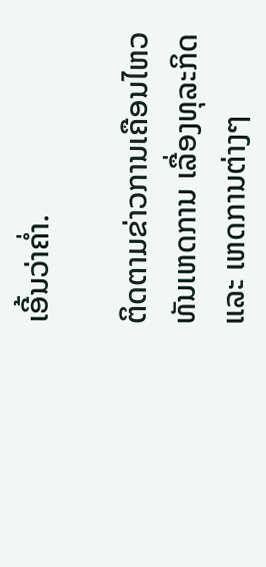ເອີ້ນວ່າຄໍ່າ.

ຕິດຕາມຂ່າວການເຄືອນໄຫວທັນເຫດການ ເລື່ອງທຸລະກິດ ແລະ ເຫດການຕ່າງໆ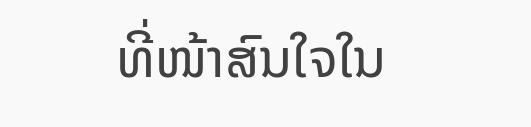ທີ່ໜ້າສົນໃຈໃນ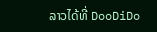ລາວໄດ້ທີ່ DooDiDo